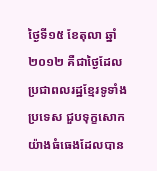ថ្ងៃទី១៥ ខែតុលា ឆ្នាំ២០១២ គឺជាថ្ងៃដែលប្រជាពលរដ្ឋខ្មែរទូទាំងប្រទេស ជួបទុក្ខសោកយ៉ាងធំធេងដែលបាន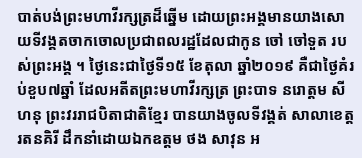បាត់បង់ព្រះមហាវីរក្សត្រដ៏ឆ្នើម ដោយព្រះអង្គមានយាងសោយទីវង្គតចាកចោលប្រជាពលរដ្ឋដែលជាកូន ចៅ ចៅទួត របស់ព្រះអង្គ ។ ថ្ងៃនេះជាថ្ងៃទី១៥ ខែតុលា ឆ្នាំ២០១៩ គឺជាថ្ងៃគំរប់ខួប៧ឆ្នាំ ដែលអតីតព្រះមហាវីរក្សត្រ ព្រះបាទ នរោត្ដម សីហនុ ព្រះវររាជបិតាជាតិខ្មែរ បានយាងចូលទីវង្គត់ សាលាខេត្តរតនគិរី ដឹកនាំដោយឯកឧត្តម ថង សាវុន អ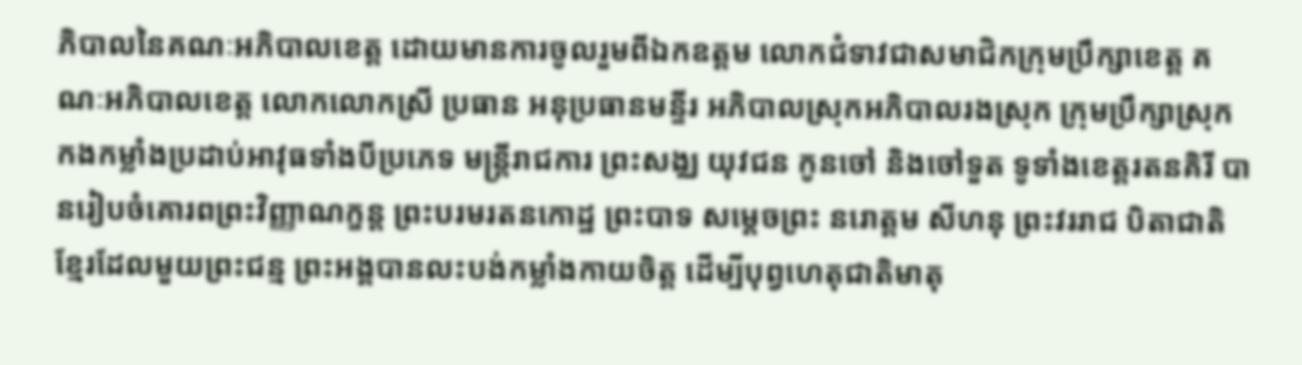ភិបាលនៃគណៈអភិបាលខេត្ត ដោយមានការចូលរួមពីឯកឧត្តម លោកជំទាវជាសមាជិកក្រុមប្រឹក្សាខេត្ត គណៈអភិបាលខេត្ត លោកលោកស្រី ប្រធាន អនុប្រធានមន្ទីរ អភិបាលស្រុកអភិបាលរងស្រុក ក្រុមប្រឹក្សាស្រុក កងកម្លាំងប្រដាប់អាវុធទាំងបីប្រភេទ មន្រ្តីរាជការ ព្រះសង្ឈ យុវជន កូនចៅ និងចៅទួត ទូទាំងខេត្តរតនគិរី បានរៀបចំគោរពព្រះវិញ្ញាណក្ខន្ត ព្រះបរមរតនកោដ្ឋ ព្រះបាទ សម្តេចព្រះ នរោត្ដម សីហនុ ព្រះវររាជ បិតាជាតិខ្មែរដែលមួយព្រះជន្ម ព្រះអង្គបានលះបង់កម្លាំងកាយចិត្ត ដើម្បីបុព្វហេតុជាតិមាតុ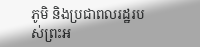ភូមិ និងប្រជាពលរដ្ឋរបស់ព្រះអ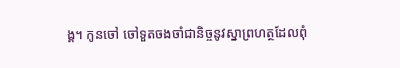ង្គ។ កូនចៅ ចៅទួតចងចាំជានិច្ចនូវស្នាព្រហត្ថដែលពុំ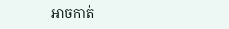អាចកាត់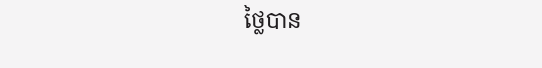ថ្លៃបាន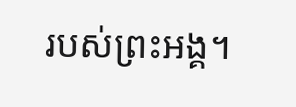របស់ព្រះអង្គ។